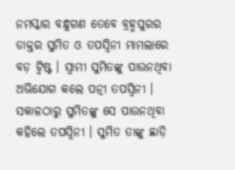ନମସ୍କାର ବନ୍ଧୁଗଣ ତେବେ ବ୍ରହ୍ମପୁରର ଡାକ୍ତର ସୁମିତ ଓ ତପସ୍ୱିନୀ ମାମଲାରେ ବଡ଼ ଟ୍ୱିଷ୍ଟ । ସ୍ୱାମୀ ସୁମିତଙ୍କୁ ପାଉନଥିବା ଅଭିଯୋଗ କଲେ ପତ୍ନୀ ତପସ୍ୱିନୀ । ସକାଳଠାରୁ ସୁମିତଙ୍କୁ ସେ ପାଉନଥିବା କହିଲେ ତପସ୍ୱିନୀ । ସୁମିତ ତାଙ୍କୁ ଛାଡ଼ି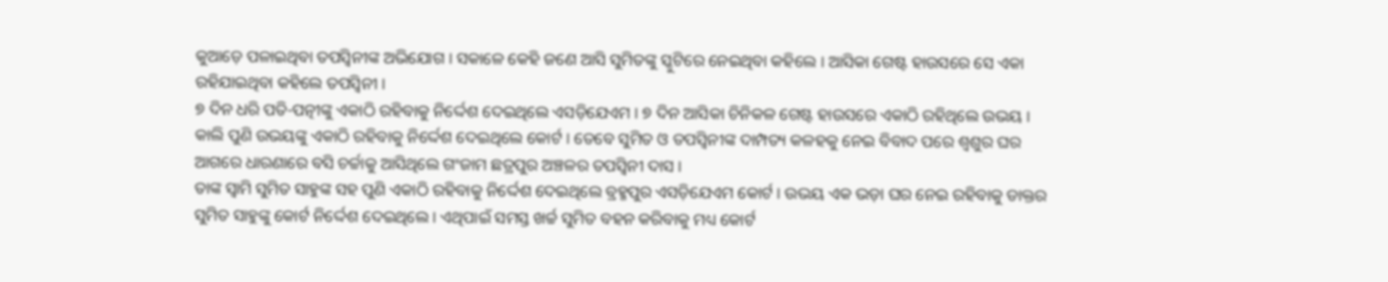କୁଆଡ଼େ ପଳାଇଥିବା ତପସ୍ୱିନୀଙ୍କ ଅଭିଯୋଗ । ସକାଳେ କେହି ଜଣେ ଆସି ସୁମିତଙ୍କୁ ସ୍କୁଟିରେ ନେଇଥିବା କହିଲେ । ଆସିକା ଗେଷ୍ଟ ହାଉସରେ ସେ ଏକା ରହିଯାଇଥିବା କହିଲେ ତପସ୍ୱିନୀ ।
୭ ଦିନ ଧରି ପତି-ପତ୍ନୀଙ୍କୁ ଏକାଠି ରହିବାକୁ ନିର୍ଦ୍ଦେଶ ଦେଇଥିଲେ ଏସଡ଼ିଯେଏମ । ୭ ଦିନ ଆସିକା ଚିନିକଳ ଗେଷ୍ଟ ହାଉସରେ ଏକାଠି ରହିଥିଲେ ଉଭୟ । କାଲି ପୁଣି ଉଭୟଙ୍କୁ ଏକାଠି ରହିବାକୁ ନିର୍ଦ୍ଦେଶ ଦେଇଥିଲେ କୋର୍ଟ । ତେବେ ସୁମିତ ଓ ତପସ୍ୱିନୀଙ୍କ ଦାମ୍ପତ୍ୟ କଳହକୁ ନେଇ ବିବାଦ ପରେ ଶ୍ୱଶୁର ଘର ଆଗରେ ଧାରଣାରେ ବସି ଚର୍ଚ୍ଚାକୁ ଆସିଥିଲେ ଗଂଜାମ ଛତ୍ରପୁର ଅଞ୍ଚଳର ତପସ୍ୱିନୀ ଦାସ ।
ତାଙ୍କ ସ୍ୱାମି ସୁମିତ ସାହୁଙ୍କ ସହ ପୁଣି ଏକାଠି ରହିବାକୁ ନିର୍ଦ୍ଦେଶ ଦେଇଥିଲେ ବ୍ରହ୍ମପୁର ଏସଡ଼ିଯେଏମ କୋର୍ଟ । ଉଭୟ ଏକ ଭଡ଼ା ଘର ନେଇ ରହିବାକୁ ଡାକ୍ତର ସୁମିତ ସାହୁଙ୍କୁ କୋର୍ଟ ନିର୍ଦ୍ଦେଶ ଦେଇଥିଲେ । ଏଥିପାଇଁ ସମସ୍ତ ଖର୍ଚ୍ଚ ସୁମିତ ବହନ କରିବାକୁ ମଧ୍ୟ କୋର୍ଟ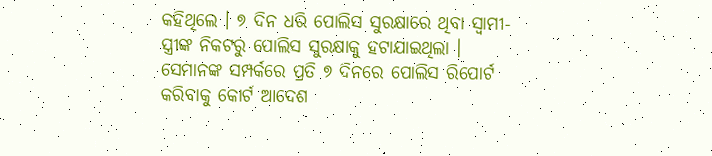କହିଥିଲେ । ୭ ଦିନ ଧରି ପୋଲିସ ସୁରକ୍ଷାରେ ଥିବା ସ୍ୱାମୀ-ସ୍ତ୍ରୀଙ୍କ ନିକଟରୁ ପୋଲିସ ସୁରକ୍ଷାକୁ ହଟାଯାଇଥିଲା । ସେମାନଙ୍କ ସମ୍ପର୍କରେ ପ୍ରତି ୭ ଦିନରେ ପୋଲିସ ରିପୋର୍ଟ କରିବାକୁ କୋର୍ଟ ଆଦେଶ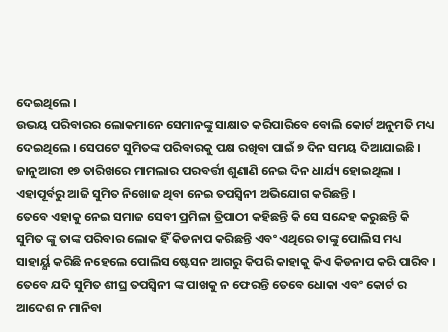ଦେଇଥିଲେ ।
ଉଭୟ ପରିବାରର ଲୋକମାନେ ସେମାନଙ୍କୁ ସାକ୍ଷାତ କରିପାରିବେ ବୋଲି କୋର୍ଟ ଅନୁମତି ମଧ୍ୟ ଦେଇଥିଲେ । ସେପଟେ ସୁମିତଙ୍କ ପରିବାରକୁ ପକ୍ଷ ରଖିବା ପାଇଁ ୭ ଦିନ ସମୟ ଦିଆଯାଇଛି । ଜାନୁଆରୀ ୧୭ ତାରିଖରେ ମାମଲାର ପରବର୍ତ୍ତୀ ଶୁଣାଣି ନେଇ ଦିନ ଧାର୍ଯ୍ୟ ହୋଇଥିଲା । ଏହାପୂର୍ବରୁ ଆଜି ସୁମିତ ନିଖୋଜ ଥିବା ନେଇ ତପସ୍ୱିନୀ ଅଭିଯୋଗ କରିଛନ୍ତି ।
ତେବେ ଏହାକୁ ନେଇ ସମାଜ ସେବୀ ପ୍ରମିଳା ତ୍ରିପାଠୀ କହିଛନ୍ତି କି ସେ ସନ୍ଦେହ କରୁଛନ୍ତି କି ସୁମିତ ଙ୍କୁ ତାଙ୍କ ପରିବାର ଲୋକ ହିଁ କିଡନାପ କରିଛନ୍ତି ଏବଂ ଏଥିରେ ତାଙ୍କୁ ପୋଲିସ ମଧ୍ୟ ସାହାର୍ୟ୍ଯ କରିଛି ନହେଲେ ପୋଲିସ ଷ୍ଟେସନ ଆଗରୁ କିପରି କାହାକୁ କିଏ କିଡନାପ କରି ପାରିବ । ତେବେ ଯଦି ସୁମିତ ଶୀଘ୍ର ତପସ୍ୱିନୀ ଙ୍କ ପାଖକୁ ନ ଫେରନ୍ତି ତେବେ ଧୋକା ଏବଂ କୋର୍ଟ ର ଆଦେଶ ନ ମାନିବା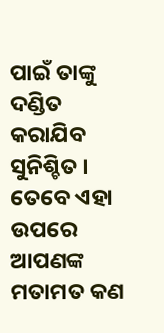ପାଇଁ ତାଙ୍କୁ ଦଣ୍ଡିତ କରାଯିବ ସୁନିଶ୍ଚିତ । ତେବେ ଏହା ଉପରେ ଆପଣଙ୍କ ମତାମତ କଣ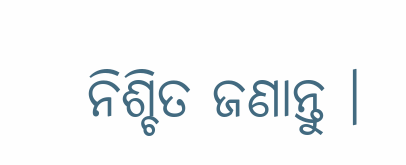ନିଶ୍ଚିତ ଜଣାନ୍ତୁ ।